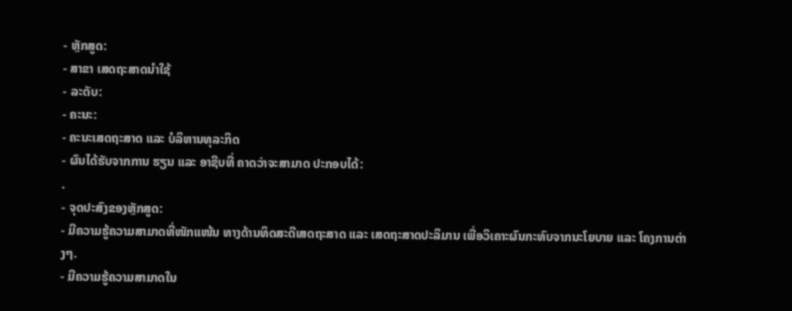- ຫຼັກສູດ:
- ສາຂາ ເສດຖະສາດນໍາໃຊ້
- ລະດັບ:
- ຄະນະ:
- ຄະນະເສດຖະສາດ ແລະ ບໍລິຫານທຸລະກິດ
- ຜົນໄດ້ຮັບຈາກການ ຮຽນ ແລະ ອາຊີບທີ່ ຄາດວ່າຈະສາມາດ ປະກອບໄດ້:
.
- ຈຸດປະສົງຂອງຫຼັກສູດ:
- ມີຄວາມຮູ້ຄວາມສາມາດທີ່ໜັກແໜ້ນ ທາງດ້ານທິດສະດີເສດຖະສາດ ແລະ ເສດຖະສາດປະລິມານ ເພື່ອວິເຄາະຜົນກະທົບຈາກນະໂຍບາຍ ແລະ ໂຄງການຕ່າງໆ.
- ມີຄວາມຮູ້ຄວາມສາມາດໃນ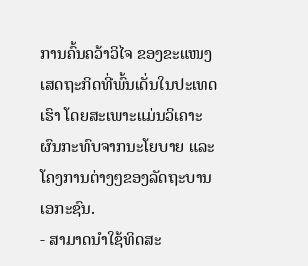ການຄົ້ນຄວ້າວິໄຈ ຂອງຂະແໜງເສດຖະກິດທີ່ພົ້ນເດັ່ນໃນປະເທດເຮົາ ໂດຍສະເພາະແມ່ນວິເຄາະຜົນກະທົບຈາກນະໂຍບາຍ ແລະ ໂຄງການຕ່າງໆຂອງລັດຖະບານເອກະຊົນ.
- ສາມາດນຳໃຊ້ທິດສະ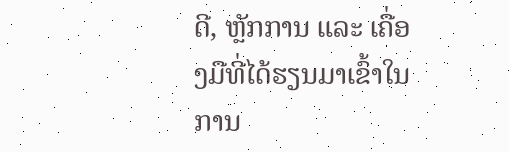ດີ, ຫຼັກການ ແລະ ເຄື່ອງມືທີ່ໄດ້ຮຽນມາເຂົ້າໃນການ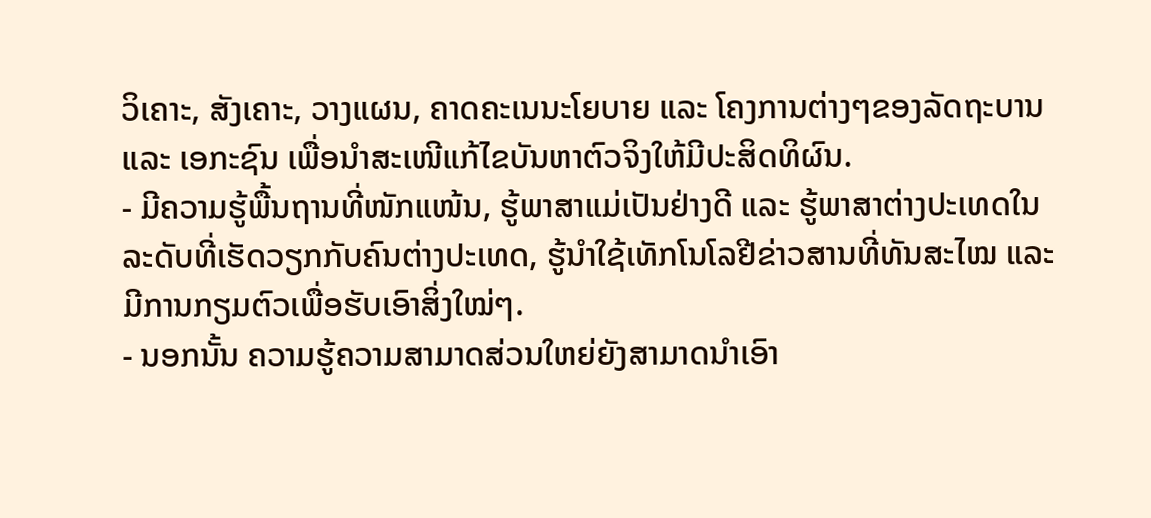ວິເຄາະ, ສັງເຄາະ, ວາງແຜນ, ຄາດຄະເນນະໂຍບາຍ ແລະ ໂຄງການຕ່າງໆຂອງລັດຖະບານ ແລະ ເອກະຊົນ ເພື່ອນຳສະເໜີແກ້ໄຂບັນຫາຕົວຈິງໃຫ້ມີປະສິດທິຜົນ.
- ມີຄວາມຮູ້ພື້ນຖານທີ່ໜັກແໜ້ນ, ຮູ້ພາສາແມ່ເປັນຢ່າງດີ ແລະ ຮູ້ພາສາຕ່າງປະເທດໃນລະດັບທີ່ເຮັດວຽກກັບຄົນຕ່າງປະເທດ, ຮູ້ນຳໃຊ້ເທັກໂນໂລຢີຂ່າວສານທີ່ທັນສະໄໝ ແລະ ມີການກຽມຕົວເພື່ອຮັບເອົາສິ່ງໃໝ່ໆ.
- ນອກນັ້ນ ຄວາມຮູ້ຄວາມສາມາດສ່ວນໃຫຍ່ຍັງສາມາດນຳເອົາ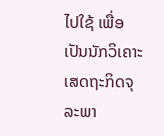ໄປໃຊ້ ເພື່ອເປັນນັກວິເຄາະເສດຖະກິດຈຸລະພາ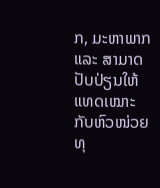ກ, ມະຫາພາກ ແລະ ສາມາດປັບປ່ຽນໃຫ້ແທດເໝາະກັບຫົວໜ່ວຍທຸ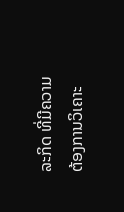ລະກິດ ທີ່ມີຄວາມຕ້ອງການວິເຄາະ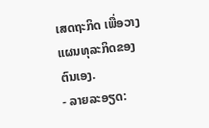ເສດຖະກິດ ເພື່ອວາງແຜນທຸລະກິດຂອງຕົນເອງ.
- ລາຍລະອຽດ: